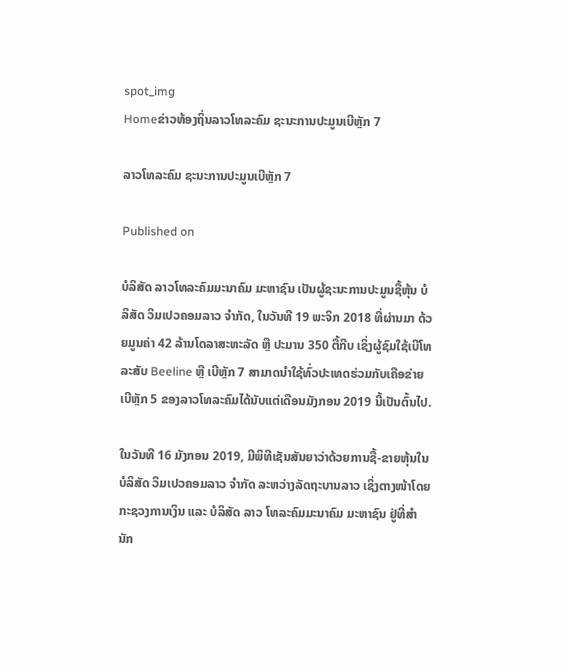spot_img
Homeຂ່າວທ້ອງຖິ່ນລາວໂທລະຄົມ ຊະນະການປະມູນເບີຫຼັກ 7

ລາວໂທລະຄົມ ຊະນະການປະມູນເບີຫຼັກ 7

Published on

ບໍລິສັດ ລາວໂທລະຄົມມະນາຄົມ ມະຫາຊົນ ເປັນຜູ້ຊະນະການປະມູນຊື້ຫຸ້ນ ບໍລິສັດ ວິມເປວຄອມລາວ ຈໍາກັດ, ໃນວັນທີ 19 ພະຈິກ 2018 ທີ່ຜ່ານມາ ດ້ວຍມູນຄ່າ 42 ລ້ານໂດລາສະຫະລັດ ຫຼື ປະມານ 350 ຕື້ກີບ ເຊິ່ງຜູ້ຊົມໃຊ້ເບີໂທລະສັບ Beeline ຫຼື ເບີຫຼັກ 7 ສາມາດນໍາໃຊ້ທົ່ວປະເທດຮ່ວມກັບເຄືອຂ່າຍເບີຫຼັກ 5 ຂອງລາວໂທລະຄົມໄດ້ນັບແຕ່ເດືອນມັງກອນ 2019 ນີ້ເປັນຕົ້ນໄປ.

ໃນວັນທີ 16 ມັງກອນ 2019, ມີພິທີເຊັນສັນຍາວ່າດ້ວຍການຊື້-ຂາຍຫຸ້ນໃນບໍລິສັດ ວິມເປວຄອມລາວ ຈໍາກັດ ລະຫວ່າງລັດຖະບານລາວ ເຊິ່ງຕາງໜ້າໂດຍກະຊວງການເງິນ ແລະ ບໍລິສັດ ລາວ ໂທລະຄົມມະນາຄົມ ມະຫາຊົນ ຢູ່ທີ່ສໍານັກ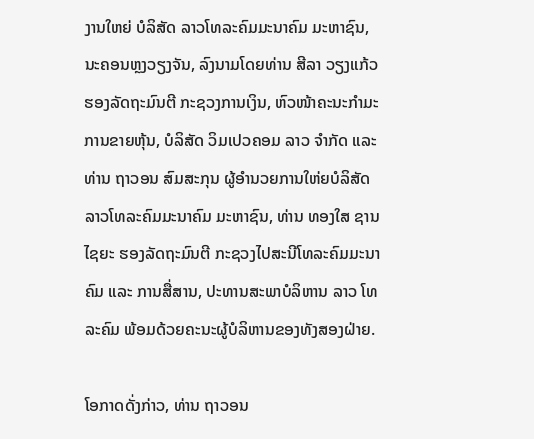ງານໃຫຍ່ ບໍລິສັດ ລາວໂທລະຄົມມະນາຄົມ ມະຫາຊົນ, ນະຄອນຫຼງວຽງຈັນ, ລົງນາມໂດຍທ່ານ ສີລາ ວຽງແກ້ວ ຮອງລັດຖະມົນຕີ ກະຊວງການເງິນ, ຫົວໜ້າຄະນະກໍາມະການຂາຍຫຸ້ນ, ບໍລິສັດ ວິມເປວຄອມ ລາວ ຈໍາກັດ ແລະ ທ່ານ ຖາວອນ ສົມສະກຸນ ຜູ້ອໍານວຍການໃຫ່ຍບໍລິສັດ ລາວໂທລະຄົມມະນາຄົມ ມະຫາຊົນ, ທ່ານ ທອງໃສ ຊານໄຊຍະ ຮອງລັດຖະມົນຕີ ກະຊວງໄປສະນີໂທລະຄົມມະນາຄົມ ແລະ ການສື່ສານ, ປະທານສະພາບໍລິຫານ ລາວ ໂທລະຄົມ ພ້ອມດ້ວຍຄະນະຜູ້ບໍລິຫານຂອງທັງສອງຝ່າຍ.

ໂອກາດດັ່ງກ່າວ, ທ່ານ ຖາວອນ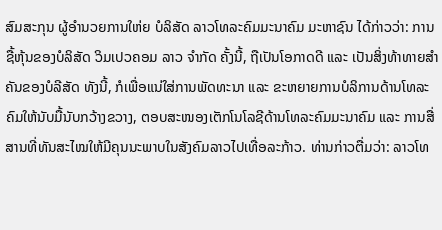ສົມສະກຸນ ຜູ້ອໍານວຍການໃຫ່ຍ ບໍລິສັດ ລາວໂທລະຄົມມະນາຄົມ ມະຫາຊົນ ໄດ້ກ່າວວ່າ: ການຊື້ຫຸ້ນຂອງບໍລິສັດ ວິມເປວຄອມ ລາວ ຈໍາກັດ ຄັ້ງນີ້, ຖືເປັນໂອກາດດີ ແລະ ເປັນສິ່ງທ້າທາຍສໍາຄັນຂອງບໍລີສັດ ທັງນີ້, ກໍເພື່ອແນ່ໃສ່ການພັດທະນາ ແລະ ຂະຫຍາຍການບໍລິການດ້ານໂທລະຄົມໃຫ້ນັບມື້ນັບກວ້າງຂວາງ, ຕອບສະໜອງເຕັກໂນໂລຊີດ້ານໂທລະຄົມມະນາຄົມ ແລະ ການສື່ສານທີ່ທັນສະໄໝໃຫ້ມີຄຸນນະພາບໃນສັງຄົມລາວໄປເທື່ອລະກ້າວ. ທ່ານກ່າວຕື່ມວ່າ: ລາວໂທ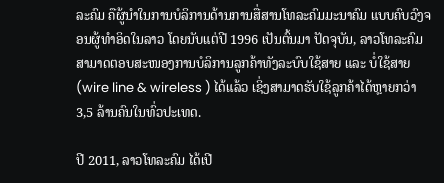ລະຄົມ ຄືຜູ້ນໍາໃນການບໍລິການດ້ານການສື່ສານໂທລະຄົມມະນາຄົມ ແບບຄົບວົງຈອນຜູ້ທໍາອິດໃນລາວ ໂດຍນັບແຕ່ປີ 1996 ເປັນຕົ້ນມາ ປັດຈຸບັນ, ລາວໂທລະຄົມ ສາມາດຕອບສະໜອງການບໍລິການລູກຄ້າທັງລະບົບໃຊ້ສາຍ ແລະ ບໍ່ໃຊ້ສາຍ (wire line & wireless ) ໄດ້ແລ້ວ ເຊິ່ງສາມາດຮັບໃຊ້ລູກຄ້າໄດ້ຫຼາຍກວ່າ 3,5 ລ້ານຄົນໃນທົ່ວປະເທດ.

ປີ 2011, ລາວໂທລະຄົມ ໄດ້ເປີ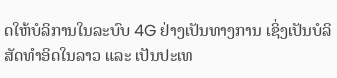ດໃຫ້ບໍລິການໃນລະບົບ 4G ຢ່າງເປັນທາງການ ເຊິ່ງເປັນບໍລິສັດທໍາອິດໃນລາວ ແລະ ເປັນປະເທ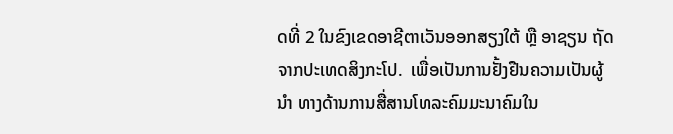ດທີ່ 2 ໃນຂົງເຂດອາຊີຕາເວັນອອກສຽງໃຕ້ ຫຼື ອາຊຽນ ຖັດຈາກປະເທດສິງກະໂປ.  ເພື່ອເປັນການຢັ້ງຢືນຄວາມເປັນຜູ້ນໍາ ທາງດ້ານການສື່ສານໂທລະຄົມມະນາຄົມໃນ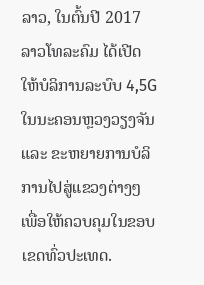ລາວ, ໃນຕົ້ນປີ 2017 ລາວໂທລະຄົມ ໄດ້ເປີດໃຫ້ບໍລິການລະບົບ 4,5G ໃນນະຄອນຫຼວງວຽງຈັນ ແລະ ຂະຫຍາຍການບໍລິການໄປສູ່ແຂວງຕ່າງໆ ເພື່ອໃຫ້ຄວບຄຸມໃນຂອບເຂດທົ່ວປະເທດ.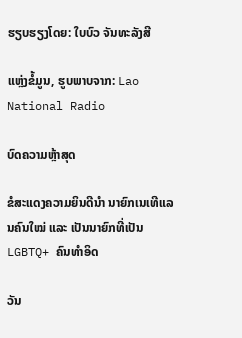ຮຽບຮຽງໂດຍ: ໃບບົວ ຈັນທະລັງສີ

ແຫຼ່ງຂໍ້ມູນ, ຮູບພາບຈາກ: Lao National Radio

ບົດຄວາມຫຼ້າສຸດ

ຂໍສະແດງຄວາມຍິນດີນຳ ນາຍົກເນເທີແລນຄົນໃໝ່ ແລະ ເປັນນາຍົກທີ່ເປັນ LGBTQ+ ຄົນທຳອິດ

ວັນ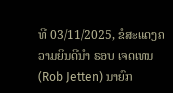ທີ 03/11/2025, ຂໍສະແດງຄວາມຍິນດີນຳ ຣອບ ເຈດເທນ (Rob Jetten) ນາຍົກ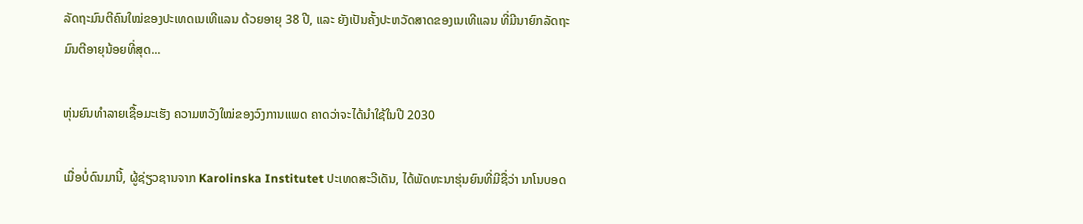ລັດຖະມົນຕີຄົນໃໝ່ຂອງປະເທດເນເທີແລນ ດ້ວຍອາຍຸ 38 ປີ, ແລະ ຍັງເປັນຄັ້ງປະຫວັດສາດຂອງເນເທີແລນ ທີ່ມີນາຍົກລັດຖະມົນຕີອາຍຸນ້ອຍທີ່ສຸດ...

ຫຸ່ນຍົນທຳລາຍເຊື້ອມະເຮັງ ຄວາມຫວັງໃໝ່ຂອງວົງການແພດ ຄາດວ່າຈະໄດ້ນໍາໃຊ້ໃນປີ 2030

ເມື່ອບໍ່ດົນມານີ້, ຜູ້ຊ່ຽວຊານຈາກ Karolinska Institutet ປະເທດສະວີເດັນ, ໄດ້ພັດທະນາຮຸ່ນຍົນທີ່ມີຊື່ວ່າ ນາໂນບອດ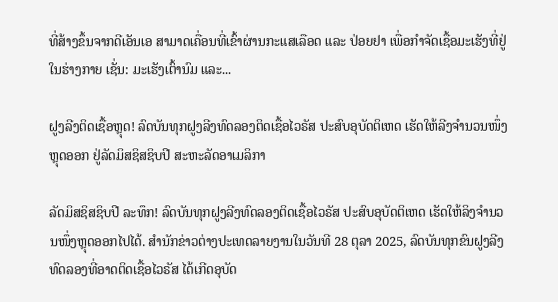ທີ່ສ້າງຂຶ້ນຈາກດີເອັນເອ ສາມາດເຄື່ອນທີ່ເຂົ້າຜ່ານກະແສເລືອດ ແລະ ປ່ອຍຢາ ເພື່ອກຳຈັດເຊື້ອມະເຮັງທີ່ຢູ່ໃນຮ່າງກາຍ ເຊັ່ນ: ມະເຮັງເຕົ້ານົມ ແລະ...

ຝູງລີງຕິດເຊື້ອຫຼຸດ! ລົດບັນທຸກຝູງລີງທົດລອງຕິດເຊື້ອໄວຣັສ ປະສົບອຸບັດຕິເຫດ ເຮັດໃຫ້ລີງຈຳນວນໜຶ່ງຫຼຸດອອກ ຢູ່ລັດມິສຊິສຊິບປີ ສະຫະລັດອາເມລິກາ

ລັດມິສຊິສຊິບປີ ລະທຶກ! ລົດບັນທຸກຝູງລີງທົດລອງຕິດເຊື້ອໄວຣັສ ປະສົບອຸບັດຕິເຫດ ເຮັດໃຫ້ລິງຈຳນວນໜຶ່ງຫຼຸດອອກໄປໄດ້. ສຳນັກຂ່າວຕ່າງປະເທດລາຍງານໃນວັນທີ 28 ຕຸລາ 2025, ລົດບັນທຸກຂົນຝູງລີງທົດລອງທີ່ອາດຕິດເຊື້ອໄວຣັສ ໄດ້ເກີດອຸບັດ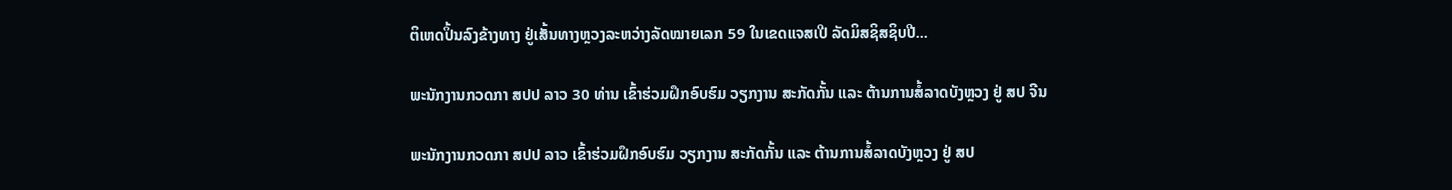ຕິເຫດປິ້ນລົງຂ້າງທາງ ຢູ່ເສັ້ນທາງຫຼວງລະຫວ່າງລັດໝາຍເລກ 59 ໃນເຂດແຈສເປີ ລັດມິສຊິສຊິບປີ...

ພະນັກງານກວດກາ ສປປ ລາວ 30 ທ່ານ ເຂົ້າຮ່ວມຝຶກອົບຮົມ ວຽກງານ ສະກັດກັ້ນ ແລະ ຕ້ານການສໍ້ລາດບັງຫຼວງ ຢູ່ ສປ ຈີນ

ພະນັກງານກວດກາ ສປປ ລາວ ເຂົ້າຮ່ວມຝຶກອົບຮົມ ວຽກງານ ສະກັດກັ້ນ ແລະ ຕ້ານການສໍ້ລາດບັງຫຼວງ ຢູ່ ສປ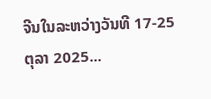ຈີນໃນລະຫວ່າງວັນທີ 17-25 ຕຸລາ 2025...